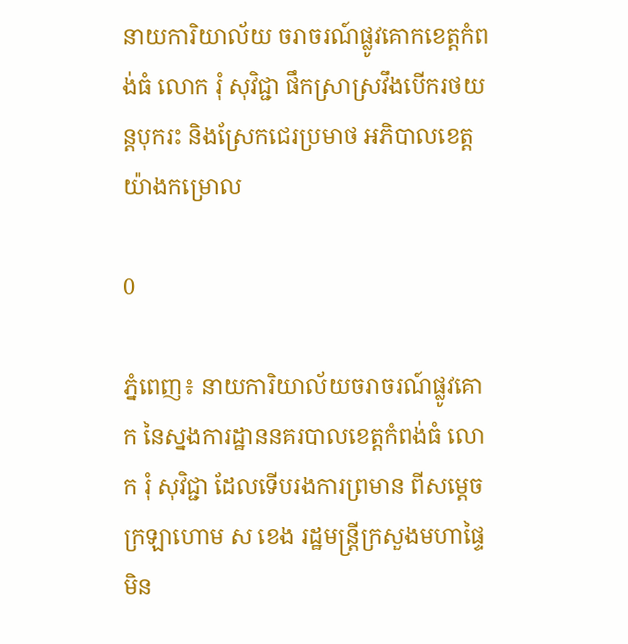នាយការិយាល័យ ចរាចរណ៍ផ្លូវគោកខេត្តកំពង់ធំ លោក រុំ សុវិជ្ជា ផឹកស្រាស្រវឹងបើករថយន្តបុករះ និងស្រែកជេរប្រមាថ អភិបាលខេត្តយ៉ាងកម្រោល

0

ភ្នំពេញ៖ នាយការិយាល័យចរាចរណ៍ផ្លូវគោក នៃស្នងការដ្ឋាននគរបាលខេត្តកំពង់ធំ លោក រុំ សុវិជ្ជា ដែលទើបរងការព្រមាន ពីសម្ដេចក្រឡាហោម ស ខេង រដ្ឋមន្រ្តីក្រសួងមហាផ្ទៃមិន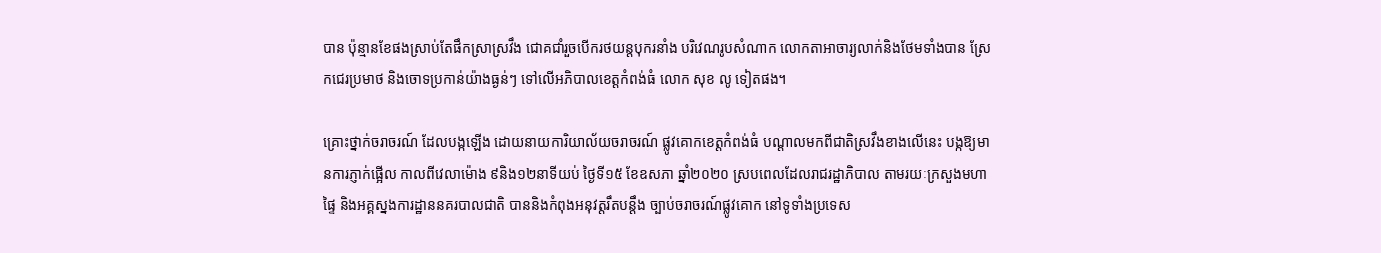បាន ប៉ុន្មានខែផងស្រាប់តែផឹកស្រាស្រវឹង ជោគជាំរួចបើករថយន្តបុករនាំង បរិវេណរូបសំណាក លោកតាអាចារ្យលាក់និងថែមទាំងបាន ស្រែកជេរប្រមាថ និងចោទប្រកាន់យ៉ាងធ្ងន់ៗ ទៅលើអភិបាលខេត្តកំពង់ធំ លោក សុខ លូ ទៀតផង។

គ្រោះថ្នាក់ចរាចរណ៍ ដែលបង្កឡើង ដោយនាយការិយាល័យចរាចរណ៍ ផ្លូវគោកខេត្តកំពង់ធំ បណ្តាលមកពីជាតិស្រវឹងខាងលើនេះ បង្កឱ្យមានការភ្ញាក់ផ្អើល កាលពីវេលាម៉ោង ៩និង១២នាទីយប់ ថ្ងៃទី១៥ ខែឧសភា ឆ្នាំ២០២០ ស្របពេលដែលរាជរដ្ឋាភិបាល តាមរយៈក្រសួងមហាផ្ទៃ និងអគ្គស្នងការដ្ឋាននគរបាលជាតិ បាននិងកំពុងអនុវត្តរឹតបន្តឹង ច្បាប់ចរាចរណ៍ផ្លូវគោក នៅទូទាំងប្រទេស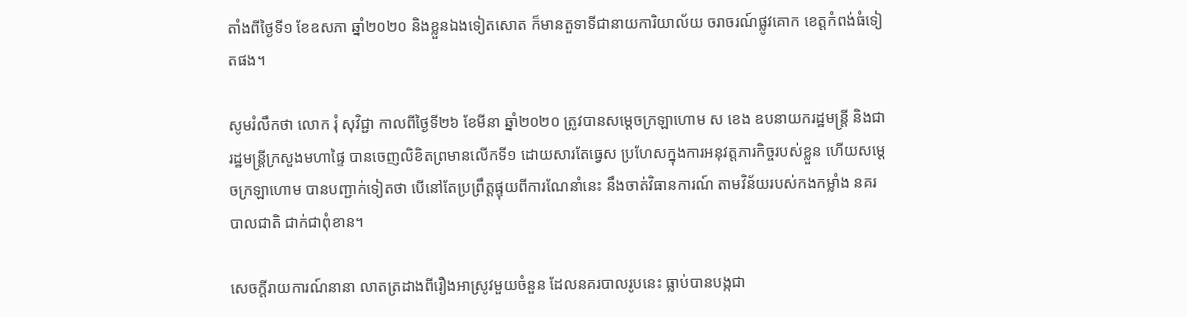តាំងពីថ្ងៃទី១ ខែឧសភា ឆ្នាំ២០២០ និងខ្លួនឯងទៀតសោត ក៏មានតួទាទីជានាយការិយាល័យ ចរាចរណ៍ផ្លូវគោក ខេត្តកំពង់ធំទៀតផង។

សូមរំលឹកថា លោក រុំ សុវិជ្ជា កាលពីថ្ងៃទី២៦ ខែមីនា ឆ្នាំ២០២០ ត្រូវបានសម្តេចក្រឡាហោម ស ខេង ឧបនាយករដ្ឋមន្ត្រី និងជារដ្ឋមន្ត្រីក្រសួងមហាផ្ទៃ បានចេញលិខិតព្រមានលើកទី១ ដោយសារតែធ្វេស ប្រហែសក្នុងការអនុវត្តភារកិច្ចរបស់ខ្លួន ហើយសម្តេចក្រឡាហោម បានបញ្ជាក់ទៀតថា បើនៅតែប្រព្រឹត្តផ្ទុយពីការណែនាំនេះ នឹងចាត់វិធានការណ៍ តាមវិន័យរបស់កងកម្លាំង នគរបាលជាតិ ជាក់ជាពុំខាន។

សេចក្ដីរាយការណ៍នានា លាតត្រដាងពីរឿងអាស្រូវមួយចំនួន ដែលនគរបាលរូបនេះ ធ្លាប់បានបង្កជា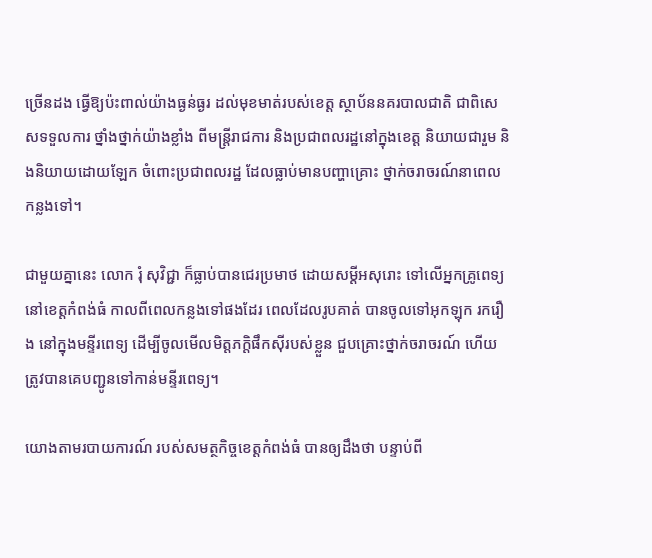ច្រើនដង ធ្វើឱ្យប៉ះពាល់យ៉ាងធ្ងន់ធ្ងរ ដល់មុខមាត់របស់ខេត្ត ស្ថាប័ននគរបាលជាតិ ជាពិសេសទទួលការ ថ្នាំងថ្នាក់យ៉ាងខ្លាំង ពីមន្ត្រីរាជការ និងប្រជាពលរដ្ឋនៅក្នុងខេត្ត និយាយជារួម និងនិយាយដោយឡែក ចំពោះប្រជាពលរដ្ឋ ដែលធ្លាប់មានបញ្ហាគ្រោះ ថ្នាក់ចរាចរណ៍នាពេលកន្លងទៅ។

ជាមួយគ្នានេះ លោក រុំ សុវិជ្ជា ក៏ធ្លាប់បានជេរប្រមាថ ដោយសម្តីអសុរោះ ទៅលើអ្នកគ្រូពេទ្យនៅខេត្តកំពង់ធំ កាលពីពេលកន្លងទៅផងដែរ ពេលដែលរូបគាត់ បានចូលទៅអុកឡុក រករឿង នៅក្នុងមន្ទីរពេទ្យ ដើម្បីចូលមើលមិត្តភក្តិផឹកស៊ីរបស់ខ្លួន ជួបគ្រោះថ្នាក់ចរាចរណ៍ ហើយត្រូវបានគេបញ្ជូនទៅកាន់មន្ទីរពេទ្យ។

យោងតាមរបាយការណ៍ របស់សមត្ថកិច្ចខេត្តកំពង់ធំ បានឲ្យដឹងថា បន្ទាប់ពី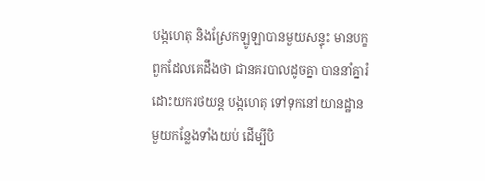បង្កហេតុ និងស្រែកឡូឡាបានមួយសន្ទុះ មានបក្ខពួកដែលគេដឹងថា ជានគរបាលដូចគ្នា បាននាំគ្នារំដោះយករថយន្ត បង្កហេតុ ទៅទុកនៅយានដ្ឋានមួយកន្លែងទាំងយប់ ដើម្បីបិ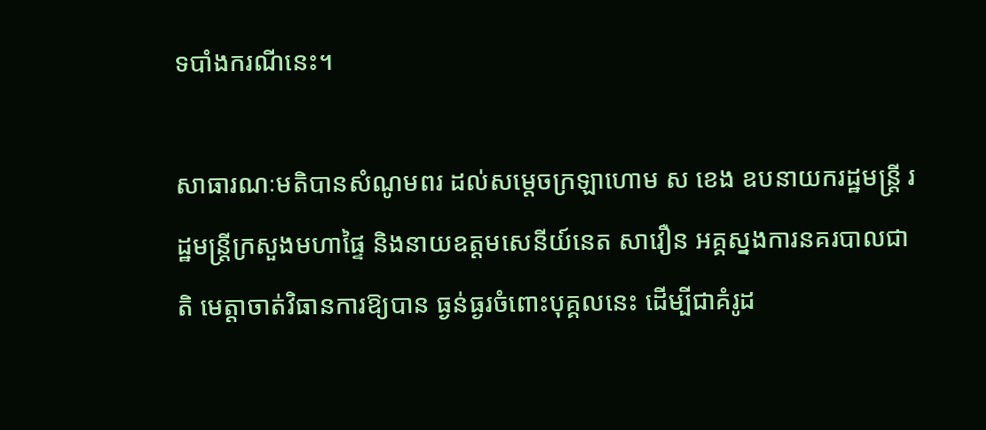ទបាំងករណីនេះ។

សាធារណៈមតិបានសំណូមពរ ដល់សម្ដេចក្រឡាហោម ស ខេង ឧបនាយករដ្ឋមន្រ្តី រដ្ឋមន្រ្តីក្រសួងមហាផ្ទៃ និងនាយឧត្តមសេនីយ៍នេត សាវឿន អគ្គស្នងការនគរបាលជាតិ មេត្តាចាត់វិធានការឱ្យបាន ធ្ងន់ធ្ងរចំពោះបុគ្គលនេះ ដើម្បីជាគំរូដ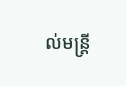ល់មន្ត្រី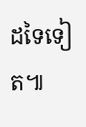ដទៃទៀត៕